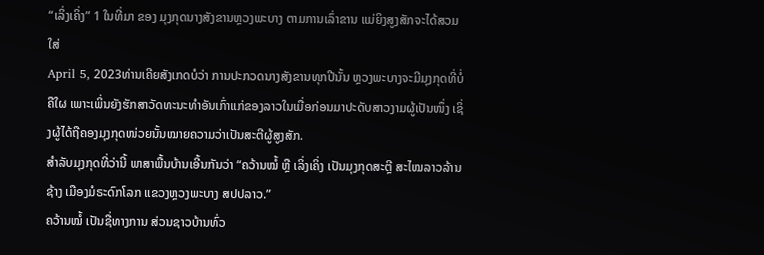“ເລິ່ງເຄິ່ງ” 1 ໃນທີ່ມາ ຂອງ ມຸງກຸດນາງສັງຂານຫຼວງພະບາງ ຕາມການເລົ່າຂານ ແມ່ຍິງສູງສັກຈະໄດ້ສວມໃສ່
April 5, 2023ທ່ານເຄີຍສັງເກດບໍວ່າ ການປະກວດນາງສັງຂານທຸກປີນັ້ນ ຫຼວງພະບາງຈະມີມຸງກຸດທີ່ບໍ່ຄືໃຜ ເພາະເພິ່ນຍັງຮັກສາວັດທະນະທຳອັນເກົ່າແກ່ຂອງລາວໃນເມື່ອກ່ອນມາປະດັບສາວງາມຜູ້ເປັນໜຶ່ງ ເຊິ່ງຜູ້ໄດ້ຖືຄອງມຸງກຸດໜ່ວຍນັ້ນໝາຍຄວາມວ່າເປັນສະຕີຜູ້ສູງສັກ.
ສຳລັບມຸງກຸດທີ່ວ່ານີ້ ພາສາພື້ນບ້ານເອີ້ນກັນວ່າ “ຄວ້ານໝໍ້ ຫຼື ເລິ່ງເຄິ່ງ ເປັນມຸງກຸດສະຕຼີ ສະໄໝລາວລ້ານຊ້າງ ເມືອງມໍຣະດົກໂລກ ແຂວງຫຼວງພະບາງ ສປປລາວ.”
ຄວ້ານໝໍ້ ເປັນຊື່ທາງການ ສ່ວນຊາວບ້ານທົ່ວ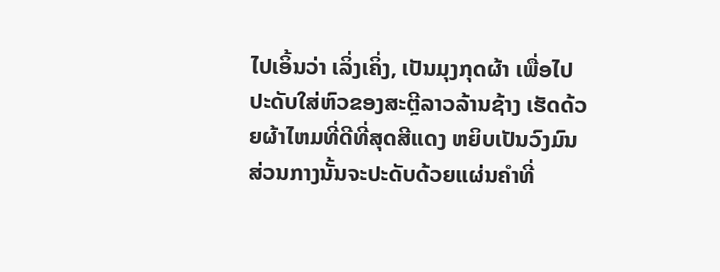ໄປເອິ້ນວ່າ ເລິ່ງເຄິ່ງ, ເປັນມຸງກຸດຜ້າ ເພື່ອໄປປະດັບໃສ່ຫົວຂອງສະຕຼີລາວລ້ານຊ້າງ ເຮັດດ້ວຍຜ້າໄຫມທີ່ດີທີ່ສຸດສີແດງ ຫຍິບເປັນວົງມົນ ສ່ວນກາງນັ້ນຈະປະດັບດ້ວຍແຜ່ນຄຳທີ່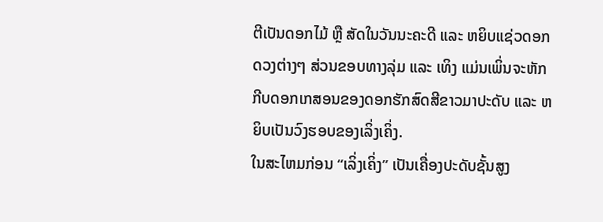ຕີເປັນດອກໄມ້ ຫຼື ສັດໃນວັນນະຄະດີ ແລະ ຫຍິບແຊ່ວດອກດວງຕ່າງໆ ສ່ວນຂອບທາງລຸ່ມ ແລະ ເທິງ ແມ່ນເພິ່ນຈະຫັກກີບດອກເກສອນຂອງດອກຮັກສົດສີຂາວມາປະດັບ ແລະ ຫຍິບເປັນວົງຮອບຂອງເລິ່ງເຄິ່ງ.
ໃນສະໄຫມກ່ອນ “ເລິ່ງເຄິ່ງ” ເປັນເຄື່ອງປະດັບຊັ້ນສູງ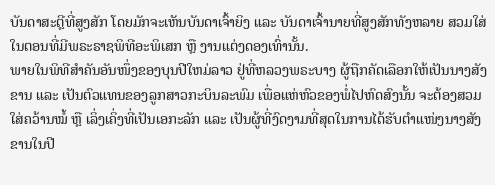ບັນດາສະຕຼີທີ່ສູງສັກ ໂດຍມັກຈະເຫັນບັນດາເຈົ້າຍິງ ແລະ ບັນດາເຈົ້ານາຍທີ່ສູງສັກທັງຫລາຍ ສວມໃສ່ໃນຕອນທີ່ມີພຣະຣາຊພິທີອະພິເສກ ຫຼື ງານແຕ່ງດອງເທົ່ານັ້ນ.
ພາຍໃນພິທີສຳຄັນອັນໜຶ່ງຂອງບຸນປີໃຫມ່ລາວ ຢູ່ທີ່ຫລວງພຣະບາງ ຜູ້ຖືກຄັດເລືອກໃຫ້ເປັນນາງສັງຂານ ແລະ ເປັນຕົວແທນຂອງລູກສາວກະບິນລະພົມ ເພື່ອແຫ່ຫົວຂອງພໍ່ໄປຫົດສົງນັ້ນ ຈະຕ້ອງສວມໃສ່ຄວ້ານໝໍ້ ຫຼື ເລິ່ງເຄິ່ງທີ່ເປັນເອກະລັກ ແລະ ເປັນຜູ້ທີ່ງົດງາມທີ່ສຸດໃນການໄດ້ຮັບຕຳແໜ່ງນາງສັງຂານໃນປີ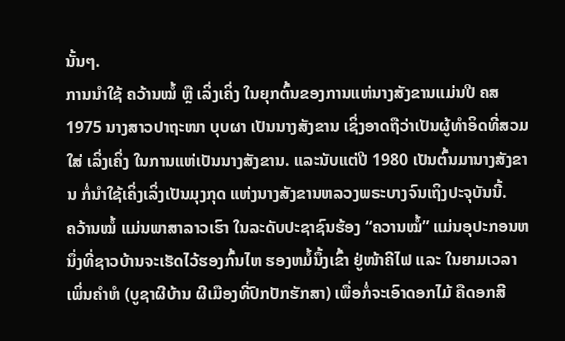ນັ້ນໆ.
ການນຳໃຊ້ ຄວ້ານໝໍ້ ຫຼື ເລິ່ງເຄິ່ງ ໃນຍຸກຕົ້ນຂອງການແຫ່ນາງສັງຂານແມ່ນປີ ຄສ 1975 ນາງສາວປາຖະໜາ ບຸບຜາ ເປັນນາງສັງຂານ ເຊິ່ງອາດຖືວ່າເປັນຜູ້ທຳອິດທີ່ສວມໃສ່ ເລິ່ງເຄິ່ງ ໃນການແຫ່ເປັນນາງສັງຂານ. ແລະນັບແຕ່ປີ 1980 ເປັນຕົ້ນມານາງສັງຂານ ກໍ່ນຳໃຊ້ເຄິ່ງເລິ່ງເປັນມຸງກຸດ ແຫ່ງນາງສັງຂານຫລວງພຣະບາງຈົນເຖິງປະຈຸບັນນີ້.
ຄວ້ານໝໍ້ ແມ່ນພາສາລາວເຮົາ ໃນລະດັບປະຊາຊົນຮ້ອງ “ຄວານໝໍ້” ແມ່ນອຸປະກອນຫນຶ່ງທີ່ຊາວບ້ານຈະເຮັດໄວ້ຮອງກົ້ນໄຫ ຮອງຫມໍ້ນຶ້ງເຂົ້າ ຢູ່ໜ້າຄີໄຟ ແລະ ໃນຍາມເວລາເພິ່ນຄຳຫໍ (ບູຊາຜີບ້ານ ຜີເມືອງທີ່ປົກປັກຮັກສາ) ເພື່ອກໍ່ຈະເອົາດອກໄມ້ ຄືດອກສີ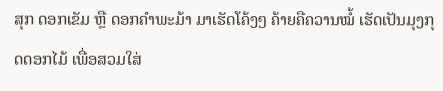ສຸກ ດອກເຂັມ ຫຼື ດອກຄຳພະມ້າ ມາເຮັດໂຄ້ງໆ ຄ້າຍຄືຄວານໝໍ້ ເຮັດເປັນມຸງກຸດດອກໄມ້ ເພື່ອສວມໃສ່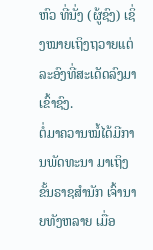ຫົວ ທີ່ນັ່ງ (ຜູ້ຊົງ) ເຊິ່ງໝາຍເຖິງຖວາຍແຕ່ລະອົງທີ່ສະເດັດລົງມາເຂົ້າຊົງ.
ຕໍ່ມາຄວານໝໍ້ໄດ້ມີການພັດທະນາ ມາເຖິງຂັ້ນຣາຊສຳນັກ ເຈົ້ານາຍທັງຫລາຍ ເມື່ອ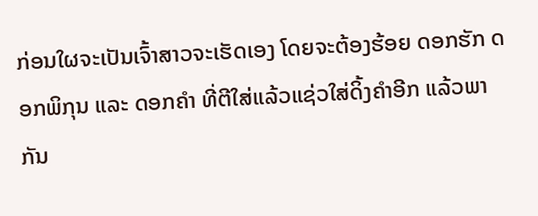ກ່ອນໃຜຈະເປັນເຈົ້າສາວຈະເຮັດເອງ ໂດຍຈະຕ້ອງຮ້ອຍ ດອກຮັກ ດອກພິກຸນ ແລະ ດອກຄຳ ທີ່ຕີໃສ່ແລ້ວແຊ່ວໃສ່ດິ້ງຄຳອີກ ແລ້ວພາກັນ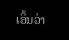ເອິ້ນວ່າ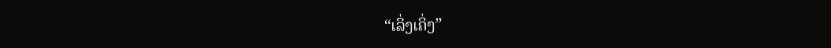“ເລິ່ງເຄິ່ງ”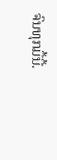ຈົນທຸກມື້ນີ້.